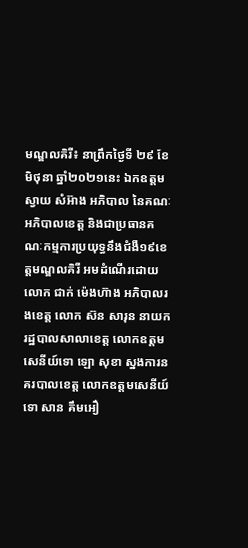មណ្ឌលគិរី៖ នាព្រឹកថ្ងៃទី ២៩ ខែមិថុនា ឆ្នាំ២០២១នេះ ឯកឧត្តម ស្វាយ សំអ៊ាង អភិបាល នៃគណៈអភិបាលខេត្ត និងជាប្រធានគណៈកម្មការប្រយុទ្ធនឹងជំងឺ១៩ខេត្តមណ្ឌលគិរី អមដំណើរដោយ លោក ជាក់ ម៉េងហ៊ាង អភិបាលរងខេត្ត លោក ស៊ន សារុន នាយករដ្ឋបាលសាលាខេត្ត លោកឧត្តមសេនីយ៍ទោ ឡោ សុខា ស្នងការនគរបាលខេត្ត លោកឧត្តមសេនីយ៍ទោ សាន គឹមអឿ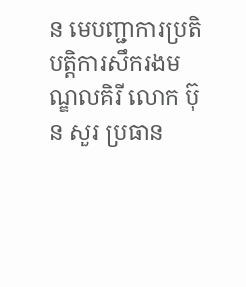ន មេបញ្ជាការប្រតិបត្តិការសឹករងមណ្ឌលគិរី លោក ប៊ុន សួរ ប្រធាន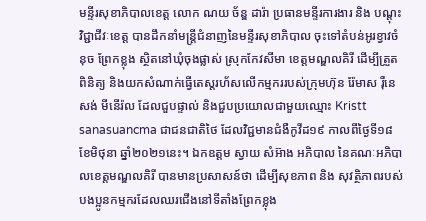មន្ទីរសុខាភិបាលខេត្ត លោក ណយ ច័ន្ឌ ដារ៉ា ប្រធានមន្ទីរការងារ និង បណ្តុះវិជ្ជាជីវៈខេត្ត បានដឹកនាំមន្រ្តីជំនាញនៃមន្ទីរសុខាភិបាល ចុះទៅតំបន់អូរខ្វាវចំនុច ព្រែកខ្លុង ស្ថិតនៅឃុំចុងផ្លាស់ ស្រុកកែវសីមា ខេត្តមណ្ឌលគិរី ដើម្បីត្រួតពិនិត្យ និងយកសំណាក់ធ្វើតេស្តរហ័សលើកម្មកររបស់ក្រុមហ៊ុន រ៉ែមាស រ៉ឺនេសង់ មីនើរ៉ល ដែលជួបផ្ទាល់ និងជួបប្រយោលជាមួយឈ្មោះ Kristt sanasuancma ជាជនជាតិថៃ ដែលវិជ្ជមានជំងឺកូវីដ១៩ កាលពីថ្ងៃទី១៨ ខែមិថុនា ឆ្នាំ២០២១នេះ។ ឯកឧត្តម ស្វាយ សំអ៊ាង អភិបាល នៃគណៈអភិបាលខេត្តមណ្ឌលគិរី បានមានប្រសាសន៍ថា ដើម្បីសុខភាព និង សុវត្ថិភាពរបស់បងប្អូនកម្មករដែលឈរជើងនៅទីតាំងព្រែកខ្លុង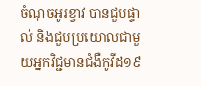ចំណុចអូរខ្វាវ បានជួបផ្ទាល់ និងជួបប្រយោលជាមួយអ្នកវិជ្ជមានជំងឺកូវីដ១៩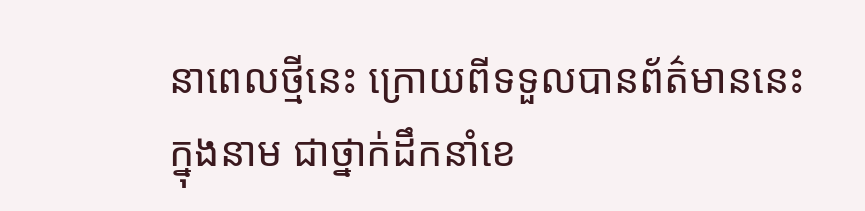នាពេលថ្មីនេះ ក្រោយពីទទួលបានព័ត៌មាននេះ ក្នុងនាម ជាថ្នាក់ដឹកនាំខេ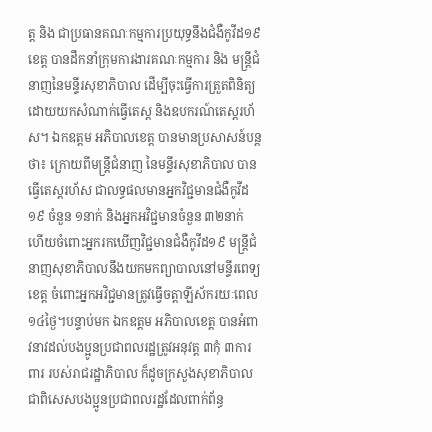ត្ត និង ជាប្រធានគណៈកម្មការប្រយុទ្ធនឹងជំងឺកូវីដ១៩ខេត្ត បានដឹកនាំក្រុមការងារគណៈកម្មការ និង មន្រ្តីជំនាញនៃមន្ទីរសុខាភិបាល ដើម្បីចុះធ្វើការត្រួតពិនិត្យ ដោយយកសំណាក់ធ្វើតេស្ត និងឧបករណ៍តេស្តរហ័ស។ ឯកឧត្តម អភិបាលខេត្ត បានមានប្រសាសន៍បន្តថា៖ ក្រោយពីមន្រ្តីជំនាញ នៃមន្ទីរសុខាភិបាល បានធ្វើតេស្តរហ័ស ជាលទ្ធផលមានអ្នកវិជ្ជមានជំងឺកូវីដ១៩ ចំនួន ១នាក់ និងអ្នកអវិជ្ជមានចំនួន ៣២នាក់ ហើយចំពោះអ្នករកឃើញវិជ្ជមានជំងឺកូវីដ១៩ មន្រ្តីជំនាញសុខាភិបាលនឹងយកមកព្យាបាលនៅមន្ទីរពេទ្យខេត្ត ចំពោះអ្នកអវិជ្ជមានត្រូវធ្វើចត្តាឡីស័ករយៈពេល ១៤ថ្ងៃ។បន្ទាប់មក ឯកឧត្តម អភិបាលខេត្ត បានអំពាវនាវដល់បងប្អូនប្រជាពលរដ្ឋត្រូវអនុវត្ត ៣កុំ ៣ការពារ របស់រាជរដ្ឋាភិបាល ក៏ដូចក្រសួងសុខាភិបាល ជាពិសេសបងប្អូនប្រជាពលរដ្ឋដែលពាក់ព័ន្ធ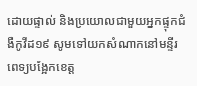ដោយផ្ទាល់ និងប្រយោលជាមួយអ្នកផ្ទុកជំងឺកូវីដ១៩ សូមទៅយកសំណាកនៅមន្ទីរពេទ្យបង្អែកខេត្ត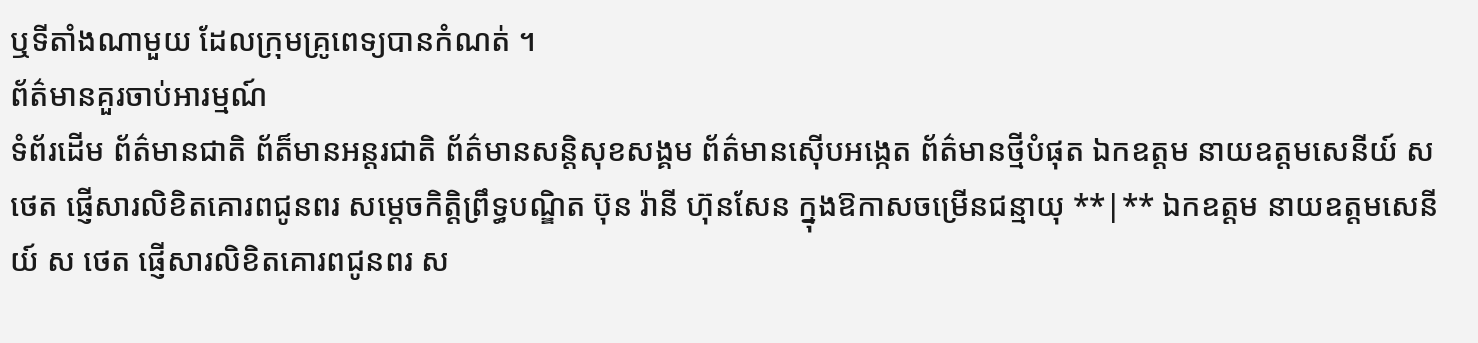ឬទីតាំងណាមួយ ដែលក្រុមគ្រូពេទ្យបានកំណត់ ។
ព័ត៌មានគួរចាប់អារម្មណ៍
ទំព័រដើម ព័ត៌មានជាតិ ព័ត៏មានអន្តរជាតិ ព័ត៌មានសន្តិសុខសង្គម ព័ត៌មានស៊ើបអង្កេត ព័ត៌មានថ្មីបំផុត ឯកឧត្តម នាយឧត្តមសេនីយ៍ ស ថេត ផ្ញើសារលិខិតគោរពជូនពរ សម្តេចកិត្តិព្រឹទ្ធបណ្ឌិត ប៊ុន រ៉ានី ហ៊ុនសែន ក្នុងឱកាសចម្រើនជន្មាយុ **|** ឯកឧត្តម នាយឧត្តមសេនីយ៍ ស ថេត ផ្ញើសារលិខិតគោរពជូនពរ ស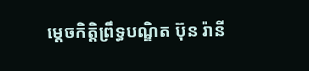ម្តេចកិត្តិព្រឹទ្ធបណ្ឌិត ប៊ុន រ៉ានី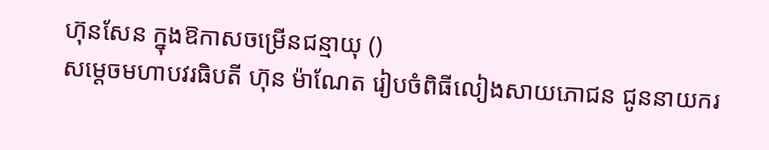ហ៊ុនសែន ក្នុងឱកាសចម្រើនជន្មាយុ ()
សម្តេចមហាបវរធិបតី ហ៊ុន ម៉ាណែត រៀបចំពិធីលៀងសាយភោជន ជូននាយករ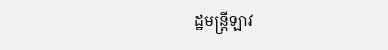ដ្ឋមន្ត្រីឡាវ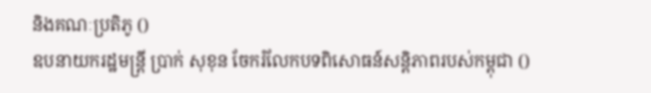និងគណៈប្រតិភូ ()
ឧបនាយករដ្ឋមន្ត្រី ប្រាក់ សុខុន ចែករំលែកបទពិសោធន៍សន្តិភាពរបស់កម្ពុជា ()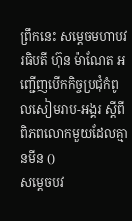ព្រឹកនេះ សម្តេចមហាបវរធិបតី ហ៊ុន ម៉ាណែត អញ្ជើញបើកកិច្ចប្រជុំកំពូលសៀមរាប-អង្គរ ស្តីពីពិភពលោកមួយដែលគ្មានមីន ()
សម្តេចបវ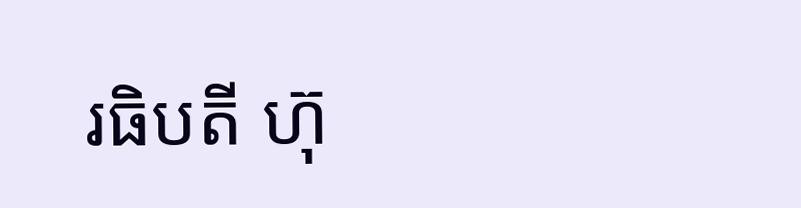រធិបតី ហ៊ុ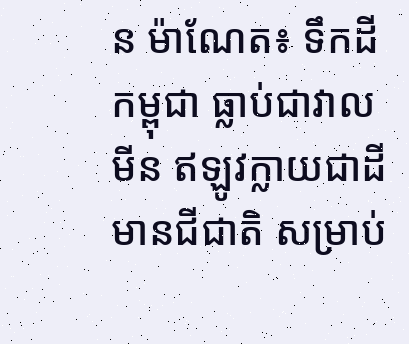ន ម៉ាណែត៖ ទឹកដីកម្ពុជា ធ្លាប់ជាវាលមីន ឥឡូវក្លាយជាដីមានជីជាតិ សម្រាប់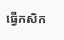ធ្វើកសិក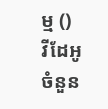ម្ម ()
វីដែអូ
ចំនួន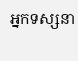អ្នកទស្សនា